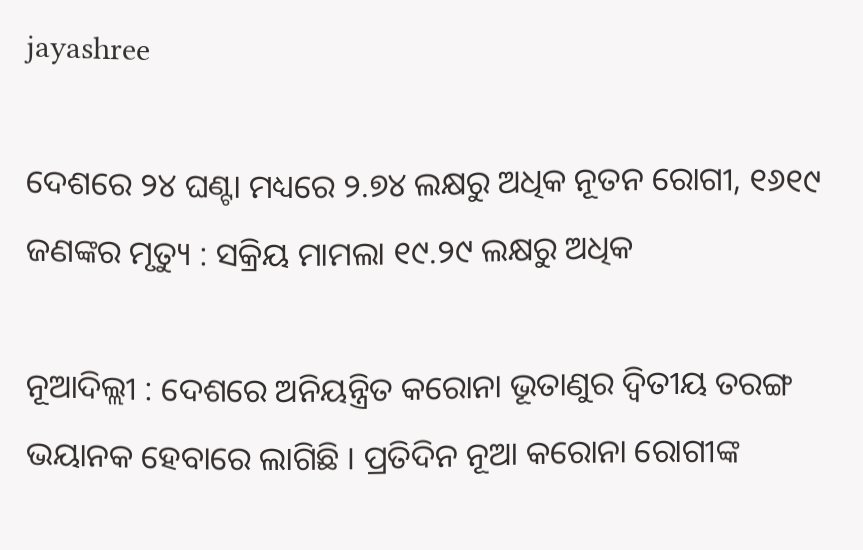jayashree

ଦେଶରେ ୨୪ ଘଣ୍ଟା ମଧ୍ୟରେ ୨.୭୪ ଲକ୍ଷରୁ ଅଧିକ ନୂତନ ରୋଗୀ, ୧୬୧୯ ଜଣଙ୍କର ମୃତ୍ୟୁ : ସକ୍ରିୟ ମାମଲା ୧୯.୨୯ ଲକ୍ଷରୁ ଅଧିକ

ନୂଆଦି‌ଲ୍ଲୀ : ଦେଶରେ ଅନିୟନ୍ତ୍ରିତ କରୋନା ଭୂତାଣୁର ଦ୍ୱିତୀୟ ତରଙ୍ଗ ଭୟାନକ ହେବାରେ ଲାଗିଛି । ପ୍ରତିଦିନ ନୂଆ କରୋନା ରୋଗୀଙ୍କ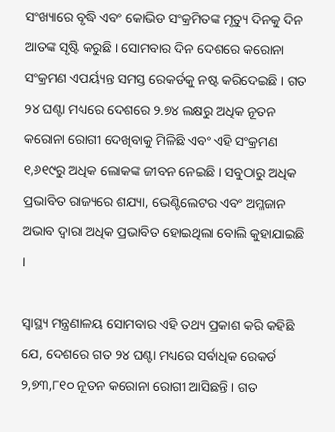ସଂଖ୍ୟାରେ ବୃଦ୍ଧି ଏବଂ କୋଭିଡ ସଂକ୍ରମିତଙ୍କ ମୃତ୍ୟୁ ଦିନକୁ ଦିନ ଆତଙ୍କ ସୃଷ୍ଟି କରୁଛି । ସୋମବାର ଦିନ ଦେଶରେ କରୋନା ସଂକ୍ରମଣ ଏପର୍ୟ୍ୟନ୍ତ ସମସ୍ତ ରେକର୍ଡକୁ ନଷ୍ଟ କରିଦେଇଛି । ଗତ ୨୪ ଘଣ୍ଟା ମଧ୍ୟରେ ଦେଶରେ ୨.୭୪ ଲକ୍ଷରୁ ଅଧିକ ନୂତନ କରୋନା ରୋଗୀ ଦେଖିବାକୁ ମିଳିଛି ଏବଂ ଏହି ସଂକ୍ରମଣ ୧,୬୧୯ରୁ ଅଧିକ ଲୋକଙ୍କ ଜୀବନ ନେଇଛି । ସବୁଠାରୁ ଅଧିକ ପ୍ରଭାବିତ ରାଜ୍ୟରେ ଶଯ୍ୟା, ଭେଣ୍ଟିଲେଟର ଏବଂ ଅମ୍ଳଜାନ ଅଭାବ ଦ୍ୱାରା ଅଧିକ ପ୍ରଭାବିତ ହୋଇଥିଲା ବୋଲି କୁହାଯାଇଛି ।

ସ୍ୱାସ୍ଥ୍ୟ ମନ୍ତ୍ରଣାଳୟ ସୋମବାର ଏହି ତଥ୍ୟ ପ୍ରକାଶ କରି କହିଛି ଯେ, ଦେଶରେ ଗତ ୨୪ ଘଣ୍ଟା ମଧ୍ୟରେ ସର୍ବାଧିକ ରେକର୍ଡ ୨,୭୩,୮୧୦ ନୂତନ କରୋନା ରୋଗୀ ଆସିଛନ୍ତି । ଗତ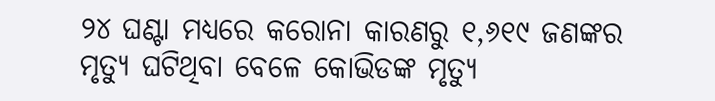୨୪ ଘଣ୍ଟା ମଧ୍ୟରେ କରୋନା କାରଣରୁ ୧,୬୧୯ ଜଣଙ୍କର ମୃତ୍ୟୁ ଘଟିଥିବା ବେଳେ କୋଭିଡଙ୍କ ମୃତ୍ୟୁ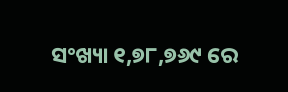ସଂଖ୍ୟା ୧,୭୮,୭୬୯ ରେ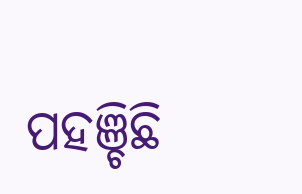ପହଞ୍ଚିଛି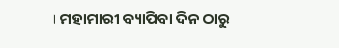। ମହାମାରୀ ବ୍ୟାପିବା ଦିନ ଠାରୁ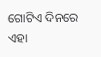ଗୋଟିଏ ଦିନରେ ଏହା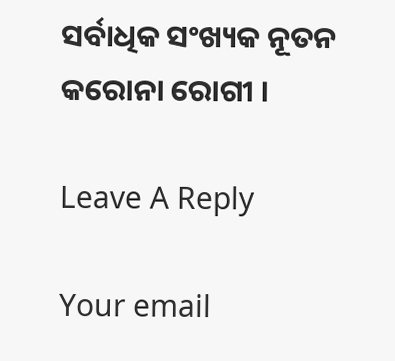ସର୍ବାଧିକ ସଂଖ୍ୟକ ନୂତନ କରୋନା ରୋଗୀ ।

Leave A Reply

Your email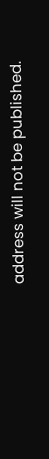address will not be published.